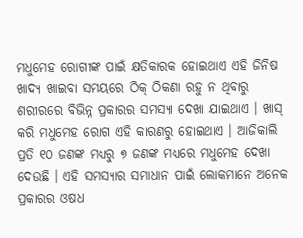ମଧୁମେହ ରୋଗୀଙ୍କ ପାଇଁ କ୍ଷତିକାରକ ହୋଇଥାଏ ଏହି ଜିନିଷ
ଖାଦ୍ୟ ଖାଇବା ସମୟରେ ଠିକ୍ ଠିକଣା ରହୁ ନ ଥିବାରୁ ଶରୀରରେ ବିଭିନ୍ନ ପ୍ରକାରର ସମସ୍ୟା ଦେଖା ଯାଇଥାଏ । ଖାସ୍ କରି ମଧୁମେହ ରୋଗ ଏହି କାରଣରୁ ହୋଇଥାଏ । ଆଜିକାଲି ପ୍ରତି ୧୦ ଜଣଙ୍କ ମଧ୍ୟରୁ ୭ ଜଣଙ୍କ ମଧ୍ୟରେ ମଧୁମେହ ଦେଖା ଦେଉଛି । ଏହି ସମସ୍ୟାର ସମାଧାନ ପାଇଁ ଲୋକମାନେ ଅନେକ ପ୍ରକାରର ଓଷଧ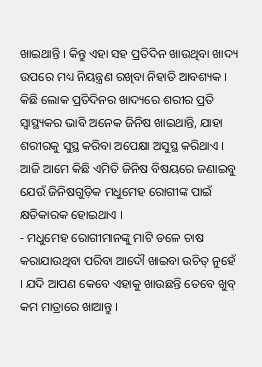ଖାଇଥାନ୍ତି । କିନ୍ତୁ ଏହା ସହ ପ୍ରତିଦିନ ଖାଉଥିବା ଖାଦ୍ୟ ଉପରେ ମଧ୍ୟ ନିୟନ୍ତ୍ରଣ ରଖିବା ନିହାତି ଆବଶ୍ୟକ । କିଛି ଲୋକ ପ୍ରତିଦିନର ଖାଦ୍ୟରେ ଶରୀର ପ୍ରତି ସ୍ୱାସ୍ଥ୍ୟକର ଭାବି ଅନେକ ଜିନିଷ ଖାଇଥାନ୍ତି, ଯାହା ଶରୀରକୁ ସୁସ୍ଥ କରିବା ଅପେକ୍ଷା ଅସୁସ୍ଥ କରିଥାଏ । ଆଜି ଆମେ କିଛି ଏମିତି ଜିନିଷ ବିଷୟରେ ଜଣାଇବୁ ଯେଉଁ ଜିନିଷଗୁଡ଼ିକ ମଧୁମେହ ରୋଗୀଙ୍କ ପାଇଁ କ୍ଷତିକାରକ ହୋଇଥାଏ ।
- ମଧୁମେହ ରୋଗୀମାନଙ୍କୁ ମାଟି ତଳେ ଚାଷ କରାଯାଉଥିବା ପରିବା ଆଦୌ ଖାଇବା ଉଚିତ୍ ନୁହେଁ । ଯଦି ଆପଣ କେବେ ଏହାକୁ ଖାଉଛନ୍ତି ତେବେ ଖୁବ୍ କମ ମାତ୍ରାରେ ଖାଆନ୍ତୁ ।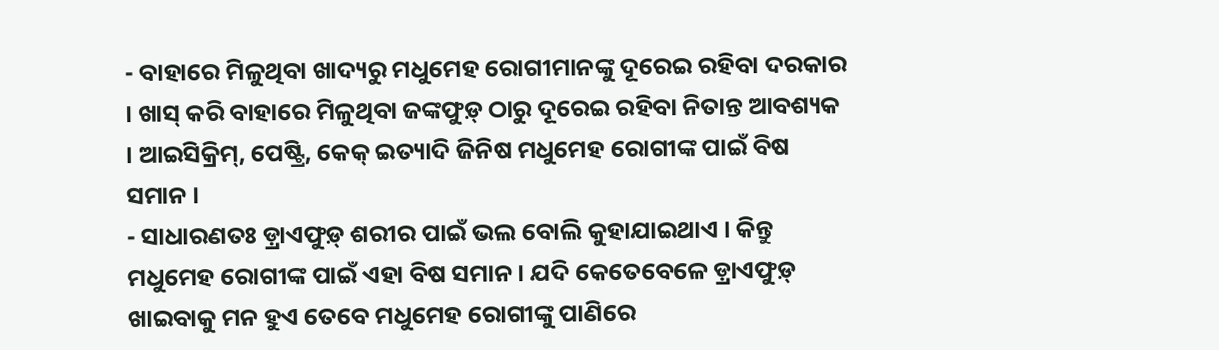- ବାହାରେ ମିଳୁଥିବା ଖାଦ୍ୟରୁ ମଧୁମେହ ରୋଗୀମାନଙ୍କୁ ଦୂରେଇ ରହିବା ଦରକାର । ଖାସ୍ କରି ବାହାରେ ମିଳୁଥିବା ଜଙ୍କଫୁଡ଼୍ ଠାରୁ ଦୂରେଇ ରହିବା ନିତାନ୍ତ ଆବଶ୍ୟକ । ଆଇସିକ୍ରିମ୍, ପେଷ୍ଟ୍ରି, କେକ୍ ଇତ୍ୟାଦି ଜିନିଷ ମଧୁମେହ ରୋଗୀଙ୍କ ପାଇଁ ବିଷ ସମାନ ।
- ସାଧାରଣତଃ ଡ଼୍ରାଏଫୁଡ଼୍ ଶରୀର ପାଇଁ ଭଲ ବୋଲି କୁହାଯାଇଥାଏ । କିନ୍ତୁ ମଧୁମେହ ରୋଗୀଙ୍କ ପାଇଁ ଏହା ବିଷ ସମାନ । ଯଦି କେତେବେଳେ ଡ଼୍ରାଏଫୁଡ଼୍ ଖାଇବାକୁ ମନ ହୁଏ ତେବେ ମଧୁମେହ ରୋଗୀଙ୍କୁ ପାଣିରେ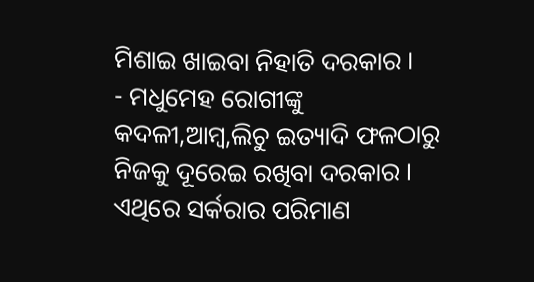ମିଶାଇ ଖାଇବା ନିହାତି ଦରକାର ।
- ମଧୁମେହ ରୋଗୀଙ୍କୁ କଦଳୀ,ଆମ୍ବ,ଲିଚୁ ଇତ୍ୟାଦି ଫଳଠାରୁ ନିଜକୁ ଦୂରେଇ ରଖିବା ଦରକାର । ଏଥିରେ ସର୍କରାର ପରିମାଣ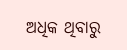ଅଧିକ ଥିବାରୁ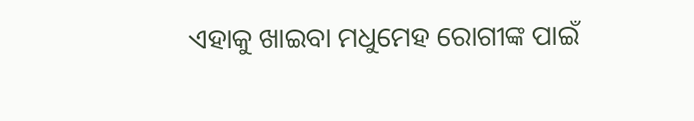ଏହାକୁ ଖାଇବା ମଧୁମେହ ରୋଗୀଙ୍କ ପାଇଁ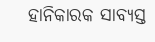ହାନିକାରକ ସାବ୍ୟସ୍ତ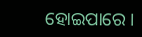ହୋଇପାରେ ।